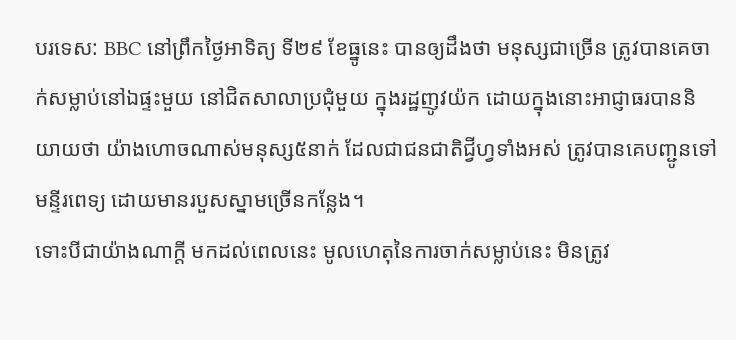បរទេស: BBC នៅព្រឹកថ្ងៃអាទិត្យ ទី២៩ ខែធ្នូនេះ បានឲ្យដឹងថា មនុស្សជាច្រើន ត្រូវបានគេចាក់សម្លាប់នៅឯផ្ទះមួយ នៅជិតសាលាប្រជុំមួយ ក្នុងរដ្ឋញូវយ៉ក ដោយក្នុងនោះអាជ្ញាធរបាននិយាយថា យ៉ាងហោចណាស់មនុស្ស៥នាក់ ដែលជាជនជាតិជ្វីហ្វទាំងអស់ ត្រូវបានគេបញ្ជូនទៅមន្ទីរពេទ្យ ដោយមានរបួសស្នាមច្រើនកន្លែង។
ទោះបីជាយ៉ាងណាក្តី មកដល់ពេលនេះ មូលហេតុនៃការចាក់សម្លាប់នេះ មិនត្រូវ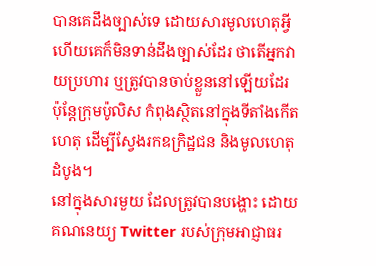បានគេដឹងច្បាស់ទេ ដោយសារមូលហេតុអ្វី ហើយគេក៏មិនទាន់ដឹងច្បាស់ដែរ ថាតើអ្នកវាយប្រហារ ឬត្រូវបានចាប់ខ្លួននៅឡើយដែរ ប៉ុន្តែក្រុមប៉ូលិស កំពុងស្ថិតនៅក្នុងទីតាំងកើតហេតុ ដើម្បីស្វែងរកឧក្រិដ្ឋជន និងមូលហេតុដំបូង។
នៅក្នុងសារមួយ ដែលត្រូវបានបង្ហោះ ដោយគណនេយ្យ Twitter របស់ក្រុមអាជ្ញាធរ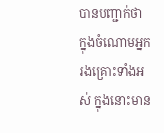បានបញ្ជាក់ថា ក្នុងចំណោមអ្នករងគ្រោះទាំងអស់ ក្នុងនោះមាន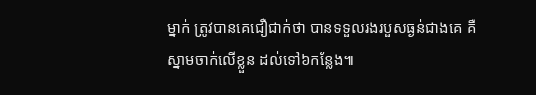ម្នាក់ ត្រូវបានគេជឿជាក់ថា បានទទួលរងរបួសធ្ងន់ជាងគេ គឺស្នាមចាក់លើខ្លួន ដល់ទៅ៦កន្លែង៕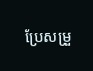ប្រែសម្រួ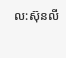ល:ស៊ុនលី